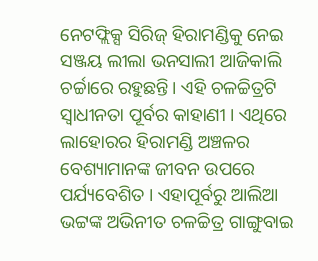ନେଟଫ୍ଲିକ୍ସ ସିରିଜ୍ ହିରାମଣ୍ଡିକୁ ନେଇ ସଞ୍ଜୟ ଲୀଲା ଭନସାଲୀ ଆଜିକାଲି ଚର୍ଚ୍ଚାରେ ରହୁଛନ୍ତି। ଏହି ଚଳଚ୍ଚିତ୍ରଟି ସ୍ୱାଧୀନତା ପୂର୍ବର କାହାଣୀ । ଏଥିରେ ଲାହୋରର ହିରାମଣ୍ଡି ଅଞ୍ଚଳର ବେଶ୍ୟାମାନଙ୍କ ଜୀବନ ଉପରେ ପର୍ଯ୍ୟବେଶିତ । ଏହାପୂର୍ବରୁ ଆଲିଆ ଭଟ୍ଟଙ୍କ ଅଭିନୀତ ଚଳଚ୍ଚିତ୍ର ଗାଙ୍ଗୁବାଇ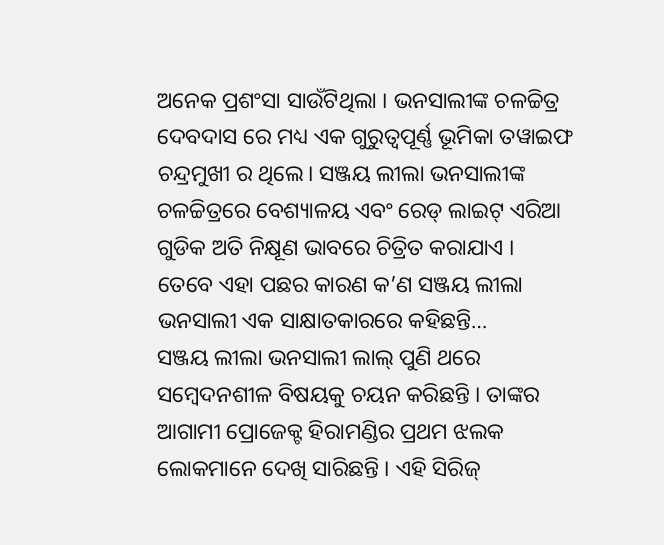ଅନେକ ପ୍ରଶଂସା ସାଉଁଟିଥିଲା । ଭନସାଲୀଙ୍କ ଚଳଚ୍ଚିତ୍ର ଦେବଦାସ ରେ ମଧ୍ୟ ଏକ ଗୁରୁତ୍ୱପୂର୍ଣ୍ଣ ଭୂମିକା ତୱାଇଫ ଚନ୍ଦ୍ରମୁଖୀ ର ଥିଲେ। ସଞ୍ଜୟ ଲୀଲା ଭନସାଲୀଙ୍କ ଚଳଚ୍ଚିତ୍ରରେ ବେଶ୍ୟାଳୟ ଏବଂ ରେଡ୍ ଲାଇଟ୍ ଏରିଆ ଗୁଡିକ ଅତି ନିକ୍ଷୂଣ ଭାବରେ ଚିତ୍ରିତ କରାଯାଏ । ତେବେ ଏହା ପଛର କାରଣ କ’ଣ ସଞ୍ଜୟ ଲୀଲା ଭନସାଲୀ ଏକ ସାକ୍ଷାତକାରରେ କହିଛନ୍ତି…
ସଞ୍ଜୟ ଲୀଲା ଭନସାଲୀ ଲାଲ୍ ପୁଣି ଥରେ ସମ୍ବେଦନଶୀଳ ବିଷୟକୁ ଚୟନ କରିଛନ୍ତି । ତାଙ୍କର ଆଗାମୀ ପ୍ରୋଜେକ୍ଟ ହିରାମଣ୍ଡିର ପ୍ରଥମ ଝଲକ ଲୋକମାନେ ଦେଖି ସାରିଛନ୍ତି । ଏହି ସିରିଜ୍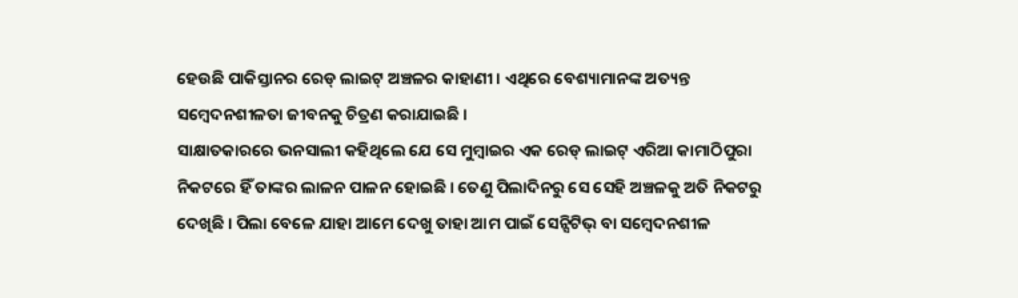ହେଉଛି ପାକିସ୍ତାନର ରେଡ୍ ଲାଇଟ୍ ଅଞ୍ଚଳର କାହାଣୀ । ଏଥିରେ ବେଶ୍ୟାମାନଙ୍କ ଅତ୍ୟନ୍ତ ସମ୍ବେଦନଶୀଳତା ଜୀବନକୁ ଚିତ୍ରଣ କରାଯାଇଛି ।
ସାକ୍ଷାତକାରରେ ଭନସାଲୀ କହିଥିଲେ ଯେ ସେ ମୁମ୍ବାଇର ଏକ ରେଡ୍ ଲାଇଟ୍ ଏରିଆ କାମାଠିପୁରା ନିକଟରେ ହିଁ ତାଙ୍କର ଲାଳନ ପାଳନ ହୋଇଛି । ତେଣୁ ପିଲାଦିନରୁ ସେ ସେହି ଅଞ୍ଚଳକୁ ଅତି ନିକଟରୁ ଦେଖିଛି । ପିଲା ବେଳେ ଯାହା ଆମେ ଦେଖୁ ତାହା ଆମ ପାଇଁ ସେନ୍ସିଟିଭ୍ ବା ସମ୍ବେଦନଶୀଳ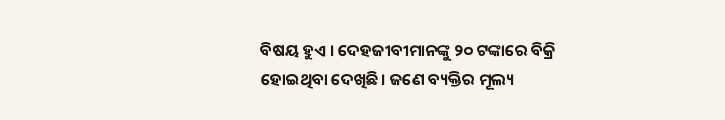ବିଷୟ ହୁଏ । ଦେହଜୀବୀମାନଙ୍କୁ ୨୦ ଟଙ୍କାରେ ବିକ୍ରି ହୋଇଥିବା ଦେଖିଛି। ଜଣେ ବ୍ୟକ୍ତିର ମୂଲ୍ୟ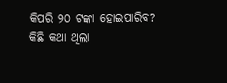କିପରି ୨୦ ଟଙ୍କା ହୋଇପାରିବ? କିଛି କଥା ଥିଲା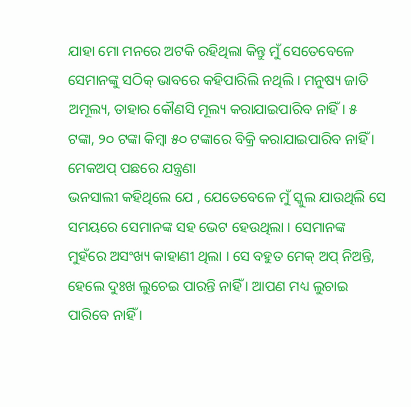ଯାହା ମୋ ମନରେ ଅଟକି ରହିଥିଲା କିନ୍ତୁ ମୁଁ ସେତେବେଳେ ସେମାନଙ୍କୁ ସଠିକ୍ ଭାବରେ କହିପାରିଲି ନଥିଲି । ମନୁଷ୍ୟ ଜାତି ଅମୂଲ୍ୟ, ତାହାର କୌଣସି ମୂଲ୍ୟ କରାଯାଇପାରିବ ନାହିଁ । ୫ ଟଙ୍କା, ୨୦ ଟଙ୍କା କିମ୍ବା ୫୦ ଟଙ୍କାରେ ବିକ୍ରି କରାଯାଇପାରିବ ନାହିଁ ।
ମେକଅପ୍ ପଛରେ ଯନ୍ତ୍ରଣା
ଭନସାଲୀ କହିଥିଲେ ଯେ , ଯେତେବେଳେ ମୁଁ ସ୍କୁଲ ଯାଉଥିଲି ସେ ସମୟରେ ସେମାନଙ୍କ ସହ ଭେଟ ହେଉଥିଲା । ସେମାନଙ୍କ ମୁହଁରେ ଅସଂଖ୍ୟ କାହାଣୀ ଥିଲା । ସେ ବହୁତ ମେକ୍ ଅପ୍ ନିଅନ୍ତି, ହେଲେ ଦୁଃଖ ଲୁଚେଇ ପାରନ୍ତି ନାହିଁ । ଆପଣ ମଧ୍ୟ ଲୁଚାଇ ପାରିବେ ନାହିଁ ।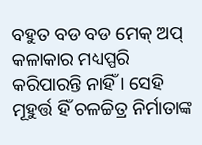ବହୁତ ବଡ ବଡ ମେକ୍ ଅପ୍ କଳାକାର ମଧ୍ୟପ୍ପରି କରିପାରନ୍ତି ନାହିଁ । ସେହି ମୂହୁର୍ତ୍ତ ହିଁ ଚଳଚ୍ଚିତ୍ର ନିର୍ମାତାଙ୍କ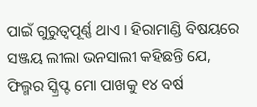ପାଇଁ ଗୁରୁତ୍ୱପୂର୍ଣ୍ଣ ଥାଏ । ହିରାମାଣ୍ଡି ବିଷୟରେ ସଞ୍ଜୟ ଲୀଲା ଭନସାଲୀ କହିଛନ୍ତି ଯେ, ଫିଲ୍ମର ସ୍କ୍ରିପ୍ଟ ମୋ ପାଖକୁ ୧୪ ବର୍ଷ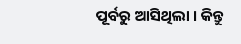ପୂର୍ବରୁ ଆସିଥିଲା । କିନ୍ତୁ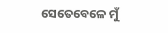ସେତେବେଳେ ମୁଁ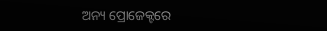ଅନ୍ୟ ପ୍ରୋଜେକ୍ଟରେ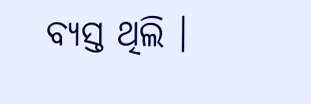ବ୍ୟସ୍ତ ଥିଲି ।